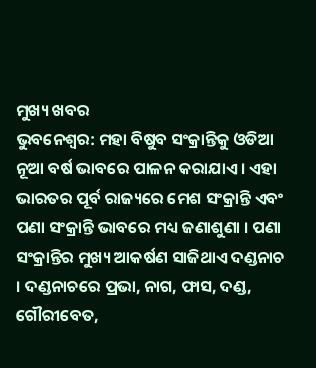ମୁଖ୍ୟ ଖବର
ଭୁବନେଶ୍ୱର: ମହା ବିଷୁବ ସଂକ୍ରାନ୍ତିକୁ ଓଡିଆ ନୂଆ ବର୍ଷ ଭାବରେ ପାଳନ କରାଯାଏ । ଏହା ଭାରତର ପୂର୍ବ ରାଜ୍ୟରେ ମେଶ ସଂକ୍ରାନ୍ତି ଏବଂ ପଣା ସଂକ୍ରାନ୍ତି ଭାବରେ ମଧ୍ୟ ଜଣାଶୁଣା । ପଣା ସଂକ୍ରାନ୍ତିର ମୁଖ୍ୟ ଆକର୍ଷଣ ସାଜିଥାଏ ଦଣ୍ଡନାଚ । ଦଣ୍ଡନାଚରେ ପ୍ରଭା, ନାଗ, ଫାସ, ଦଣ୍ଡ, ଗୌରୀବେତ,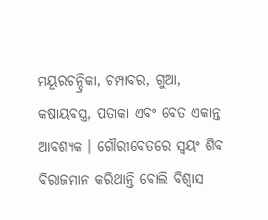ମୟୂରଚନ୍ଦ୍ରିକା, ଚମ୍ପାବର, ଗୁଆ, କଷାୟବସ୍ତ୍ର, ପତାକା ଏବଂ ବେତ ଏକାନ୍ତ ଆବଶ୍ୟକ । ଗୌରୀବେତରେ ସ୍ୱୟଂ ଶିବ ବିରାଜମାନ କରିଥାନ୍ତି ବୋଲି ବିଶ୍ୱାସ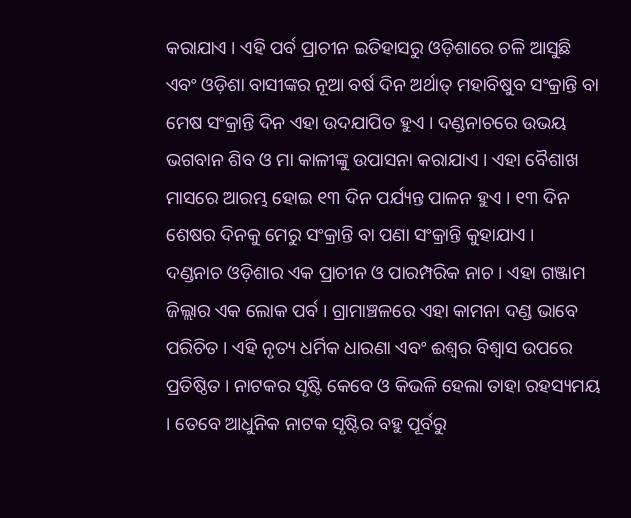କରାଯାଏ । ଏହି ପର୍ବ ପ୍ରାଚୀନ ଇତିହାସରୁ ଓଡ଼ିଶାରେ ଚଳି ଆସୁଛି ଏବଂ ଓଡ଼ିଶା ବାସୀଙ୍କର ନୂଆ ବର୍ଷ ଦିନ ଅର୍ଥାତ୍ ମହାବିଷୁବ ସଂକ୍ରାନ୍ତି ବା ମେଷ ସଂକ୍ରାନ୍ତି ଦିନ ଏହା ଉଦଯାପିତ ହୁଏ । ଦଣ୍ଡନାଚରେ ଉଭୟ ଭଗବାନ ଶିବ ଓ ମା କାଳୀଙ୍କୁ ଉପାସନା କରାଯାଏ । ଏହା ବୈଶାଖ ମାସରେ ଆରମ୍ଭ ହୋଇ ୧୩ ଦିନ ପର୍ଯ୍ୟନ୍ତ ପାଳନ ହୁଏ । ୧୩ ଦିନ ଶେଷର ଦିନକୁ ମେରୁ ସଂକ୍ରାନ୍ତି ବା ପଣା ସଂକ୍ରାନ୍ତି କୁହାଯାଏ ।
ଦଣ୍ଡନାଚ ଓଡ଼ିଶାର ଏକ ପ୍ରାଚୀନ ଓ ପାରମ୍ପରିକ ନାଚ । ଏହା ଗଞ୍ଜାମ ଜିଲ୍ଲାର ଏକ ଲୋକ ପର୍ବ । ଗ୍ରାମାଞ୍ଚଳରେ ଏହା କାମନା ଦଣ୍ଡ ଭାବେ ପରିଚିତ । ଏହି ନୃତ୍ୟ ଧର୍ମିକ ଧାରଣା ଏବଂ ଈଶ୍ୱର ବିଶ୍ୱାସ ଉପରେ ପ୍ରତିଷ୍ଠିତ । ନାଟକର ସୃଷ୍ଟି କେବେ ଓ କିଭଳି ହେଲା ତାହା ରହସ୍ୟମୟ । ତେବେ ଆଧୁନିକ ନାଟକ ସୃଷ୍ଟିର ବହୁ ପୂର୍ବରୁ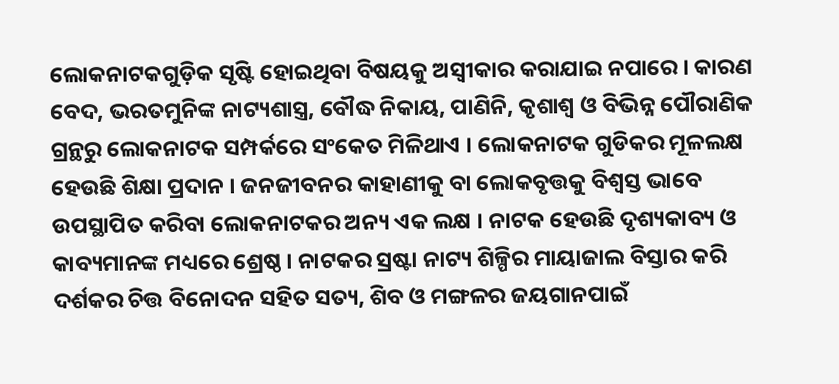ଲୋକନାଟକଗୁଡ଼ିକ ସୃଷ୍ଟି ହୋଇଥିବା ବିଷୟକୁ ଅସ୍ୱୀକାର କରାଯାଇ ନପାରେ । କାରଣ ବେଦ, ଭରତମୁନିଙ୍କ ନାଟ୍ୟଶାସ୍ତ୍ର, ବୌଦ୍ଧ ନିକାୟ, ପାଣିନି, କୃଶାଶ୍ୱ ଓ ବିଭିନ୍ନ ପୌରାଣିକ ଗ୍ରନ୍ଥରୁ ଲୋକନାଟକ ସମ୍ପର୍କରେ ସଂକେତ ମିଳିଥାଏ । ଲୋକନାଟକ ଗୁଡିକର ମୂଳଲକ୍ଷ ହେଉଛି ଶିକ୍ଷା ପ୍ରଦାନ । ଜନଜୀବନର କାହାଣୀକୁ ବା ଲୋକବୃତ୍ତକୁ ବିଶ୍ୱସ୍ତ ଭାବେ ଉପସ୍ଥାପିତ କରିବା ଲୋକନାଟକର ଅନ୍ୟ ଏକ ଲକ୍ଷ । ନାଟକ ହେଉଛି ଦୃଶ୍ୟକାବ୍ୟ ଓ କାବ୍ୟମାନଙ୍କ ମଧ୍ୟରେ ଶ୍ରେଷ୍ଠ । ନାଟକର ସ୍ରଷ୍ଟା ନାଟ୍ୟ ଶିଳ୍ପିର ମାୟାଜାଲ ବିସ୍ତାର କରି ଦର୍ଶକର ଚିତ୍ତ ବିନୋଦନ ସହିତ ସତ୍ୟ, ଶିବ ଓ ମଙ୍ଗଳର ଜୟଗାନପାଇଁ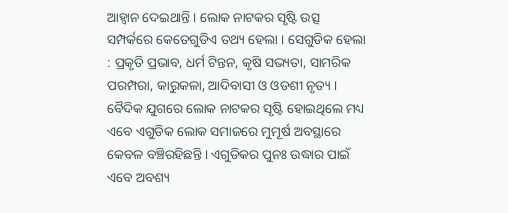ଆହ୍ୱାନ ଦେଇଥାନ୍ତି । ଲୋକ ନାଟକର ସୃଷ୍ଟି ଉତ୍ସ ସମ୍ପର୍କରେ କେତେଗୁଡିଏ ତଥ୍ୟ ହେଲା । ସେଗୁଡିକ ହେଲା : ପ୍ରକୃତି ପ୍ରଭାବ, ଧର୍ମ ଟିନ୍ତନ, କୃଷି ସଭ୍ୟତା, ସାମରିକ ପରମ୍ପରା, କାରୁକଳା, ଆଦିବାସୀ ଓ ଓଡଶୀ ନୃତ୍ୟ ।
ବୈଦିକ ଯୁଗରେ ଲୋକ ନାଟକର ସୃଷ୍ଟି ହୋଇଥିଲେ ମଧ୍ୟ ଏବେ ଏଗୁଡିକ ଲୋକ ସମାଜରେ ମୁମୂର୍ଷ ଅବସ୍ଥାରେ କେବଳ ବଞ୍ଚିରହିଛନ୍ତି । ଏଗୁଡିକର ପୁନଃ ଉଦ୍ଧାର ପାଇଁ ଏବେ ଅବଶ୍ୟ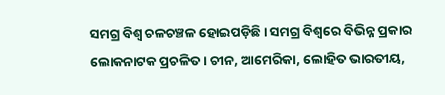ସମଗ୍ର ବିଶ୍ୱ ଚଳଚଞ୍ଚଳ ହୋଇପଡ଼ିଛି । ସମଗ୍ର ବିଶ୍ୱରେ ବିଭିନ୍ନ ପ୍ରକାର ଲୋକନାଟକ ପ୍ରଚଳିତ । ଚୀନ, ଆମେରିକା, ଲୋହିତ ଭାରତୀୟ,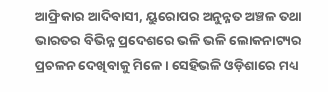ଆଫ୍ରିକାର ଆଦିବାସୀ, ୟୁରୋପର ଅନୁନ୍ନତ ଅଞ୍ଚଳ ତଥା ଭାରତର ବିଭିନ୍ନ ପ୍ରଦେଶରେ ଭଳି ଭଳି ଲୋକନାଟ୍ୟର ପ୍ରଚଳନ ଦେଖିବାକୁ ମିଳେ । ସେହିଭଳି ଓଡ଼ିଶାରେ ମଧ୍ୟ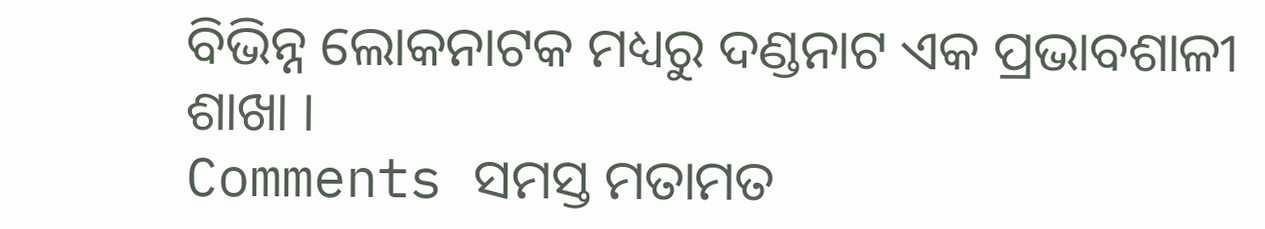ବିଭିନ୍ନ ଲୋକନାଟକ ମଧ୍ୟରୁ ଦଣ୍ଡନାଟ ଏକ ପ୍ରଭାବଶାଳୀ ଶାଖା ।
Comments ସମସ୍ତ ମତାମତ